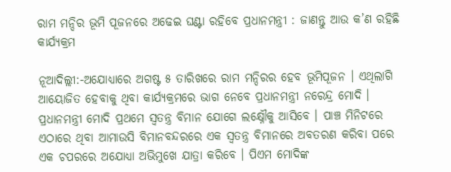ରାମ ମନ୍ଦିର ଭୂମି ପୂଜନରେ ଅଢେଇ ଘଣ୍ଟା ରହିବେ ପ୍ରଧାନମନ୍ତ୍ରୀ : ଜାଣନ୍ତୁ ଆଉ କ’ଣ ରହିଛି କାର୍ଯ୍ୟକ୍ରମ

ନୂଆଦିଲ୍ଲୀ:-ଅଯୋଧ୍ୟାରେ ଅଗଷ୍ଟ ୫ ତାରିଖରେ ରାମ ମନ୍ଦିରର ହେବ ଭୂମିପୂଜନ । ଏଥିଲାଗି ଆୟୋଜିତ ହେବାକୁ ଥିବା କାର୍ଯ୍ୟକ୍ରମରେ ଭାଗ ନେବେ ପ୍ରଧାନମନ୍ତ୍ରୀ ନରେନ୍ଦ୍ର ମୋଦି । ପ୍ରଧାନମନ୍ତ୍ରୀ ମୋଦି ପ୍ରଥମେ ସ୍ବତନ୍ତ୍ର ବିମାନ ଯୋଗେ ଲକ୍ଷ୍ନୌକୁ ଆସିବେ । ପାଞ୍ଚ ମିନିଟରେ ଏଠାରେ ଥିବା ଆମାଉସି ବିମାନବନ୍ଦରରେ ଏକ ସ୍ବତନ୍ତ୍ର ବିମାନରେ ଅବତରଣ କରିବା ପରେ ଏକ ଚପରରେ ଅଯୋଧ୍ୟା ଅଭିମୁଖେ ଯାତ୍ରା କରିବେ । ପିଏମ ମୋଦିଙ୍କ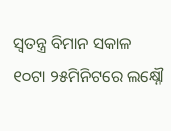ସ୍ବତନ୍ତ୍ର ବିମାନ ସକାଳ ୧୦ଟା ୨୫ମିନିଟରେ ଲକ୍ଷ୍ନୌ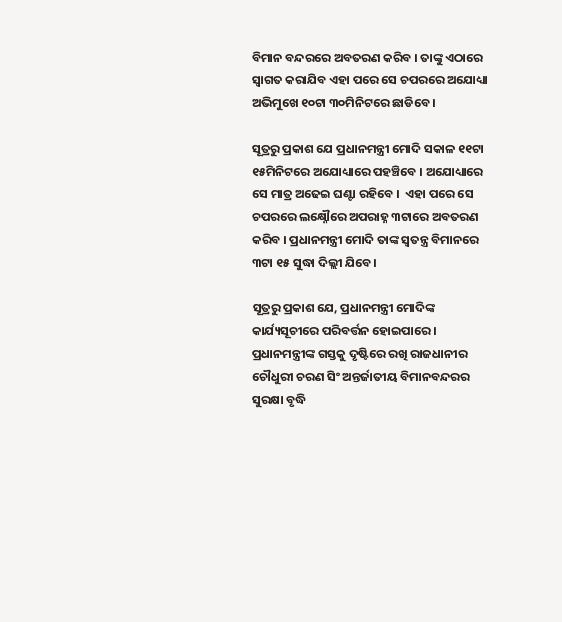ବିମାନ ବନ୍ଦରରେ ଅବତରଣ କରିବ । ତାଙ୍କୁ ଏଠାରେ ସ୍ବାଗତ କରାଯିବ ଏହା ପରେ ସେ ଚପରରେ ଅଯୋଧ୍ୟା ଅଭିମୁଖେ ୧୦ଟା ୩୦ମିନିଟରେ ଛାଡିବେ ।

ସୂତ୍ରରୁ ପ୍ରକାଶ ଯେ ପ୍ରଧାନମନ୍ତ୍ରୀ ମୋଦି ସକାଳ ୧୧ଟା ୧୫ମିନିଟରେ ଅଯୋଧ୍ୟାରେ ପହଞ୍ଚିବେ । ଅଯୋଧ୍ୟାରେ ସେ ମାତ୍ର ଅଢେଇ ଘଣ୍ଟା ରହିବେ ।  ଏହା ପରେ ସେ ଚପରରେ ଲକ୍ଷ୍ନୌରେ ଅପରାହ୍ନ ୩ଟାରେ ଅବତରଣ କରିବ । ପ୍ରଧାନମନ୍ତ୍ରୀ ମୋଦି ତାଙ୍କ ସ୍ବତନ୍ତ୍ର ବିମାନରେ ୩ଟା ୧୫ ସୁଦ୍ଧା ଦିଲ୍ଲୀ ଯିବେ।

ସୂତ୍ରରୁ ପ୍ରକାଶ ଯେ, ପ୍ରଧାନମନ୍ତ୍ରୀ ମୋଦିଙ୍କ କାର୍ଯ୍ୟସୂଚୀରେ ପରିବର୍ତ୍ତନ ହୋଇପାରେ । ପ୍ରଧାନମନ୍ତ୍ରୀଙ୍କ ଗସ୍ତକୁ ଦୃଷ୍ଟିରେ ରଖି ରାଜଧାନୀର ଚୌଧୁରୀ ଚରଣ ସିଂ ଅନ୍ତର୍ଜାତୀୟ ବିମାନବନ୍ଦରର ସୁରକ୍ଷା ବୃଦ୍ଧି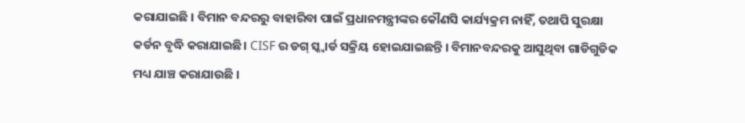କରାଯାଇଛି । ବିମାନ ବନ୍ଦରରୁ ବାହାରିବା ପାଇଁ ପ୍ରଧାନମନ୍ତ୍ରୀଙ୍କର କୌଣସି କାର୍ଯ୍ୟକ୍ରମ ନାହିଁ, ତଥାପି ସୁରକ୍ଷା କର୍ଡନ ବୃଦ୍ଧି କରାଯାଇଛି। CISF ର ଡଗ୍ ସ୍କ୍ବାର୍ଡ ସକ୍ରିୟ ହୋଇଯାଇଛନ୍ତି । ବିମାନବନ୍ଦରକୁ ଆସୁଥିବା ଗାଡିଗୁଡିକ ମଧ୍ୟ ଯାଞ୍ଚ କରାଯାଉଛି ।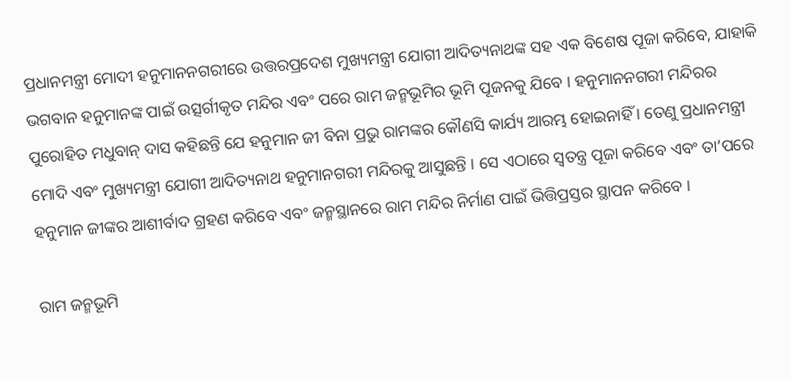ପ୍ରଧାନମନ୍ତ୍ରୀ ମୋଦୀ ହନୁମାନନଗରୀରେ ଉତ୍ତରପ୍ରଦେଶ ମୁଖ୍ୟମନ୍ତ୍ରୀ ଯୋଗୀ ଆଦିତ୍ୟନାଥଙ୍କ ସହ ଏକ ବିଶେଷ ପୂଜା କରିବେ, ଯାହାକି ଭଗବାନ ହନୁମାନଙ୍କ ପାଇଁ ଉତ୍ସର୍ଗୀକୃତ ମନ୍ଦିର ଏବଂ ପରେ ରାମ ଜନ୍ମଭୂମିର ଭୂମି ପୂଜନକୁ ଯିବେ । ହନୁମାନନଗରୀ ମନ୍ଦିରର ପୁରୋହିତ ମଧୁବାନ୍ ଦାସ କହିଛନ୍ତି ଯେ ହନୁମାନ ଜୀ ବିନା ପ୍ରଭୁ ରାମଙ୍କର କୌଣସି କାର୍ଯ୍ୟ ଆରମ୍ଭ ହୋଇନାହିଁ । ତେଣୁ ପ୍ରଧାନମନ୍ତ୍ରୀ ମୋଦି ଏବଂ ମୁଖ୍ୟମନ୍ତ୍ରୀ ଯୋଗୀ ଆଦିତ୍ୟନାଥ ହନୁମାନଗରୀ ମନ୍ଦିରକୁ ଆସୁଛନ୍ତି । ସେ ଏଠାରେ ସ୍ବତନ୍ତ୍ର ପୂଜା କରିବେ ଏବଂ ତା’ପରେ ହନୁମାନ ଜୀଙ୍କର ଆଶୀର୍ବାଦ ଗ୍ରହଣ କରିବେ ଏବଂ ଜନ୍ମସ୍ଥାନରେ ରାମ ମନ୍ଦିର ନିର୍ମାଣ ପାଇଁ ଭିତ୍ତିପ୍ରସ୍ତର ସ୍ଥାପନ କରିବେ ।

ରାମ ଜନ୍ମଭୂମି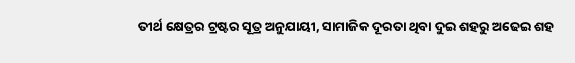ତୀର୍ଥ କ୍ଷେତ୍ରର ଟ୍ରଷ୍ଟର ସୂତ୍ର ଅନୁଯାୟୀ, ସାମାଜିକ ଦୂରତା ଥିବା ଦୁଇ ଶହରୁ ଅଢେଇ ଶହ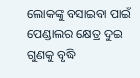ଲୋକଙ୍କୁ ବସାଇବା ପାଇଁ ପେଣ୍ଡାଲର କ୍ଷେତ୍ର ଦୁଇ ଗୁଣକୁ ବୃଦ୍ଧି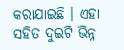କରାଯାଇଛି । ଏହା ସହିତ ଦୁଇଟି ଭିନ୍ନ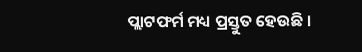ପ୍ଲାଟଫର୍ମ ମଧ୍ୟ ପ୍ରସ୍ତୁତ ହେଉଛି ।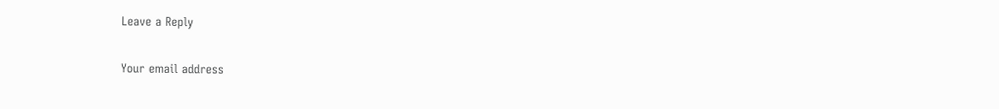Leave a Reply

Your email address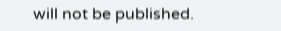will not be published.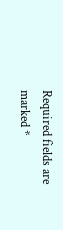Required fields are marked *